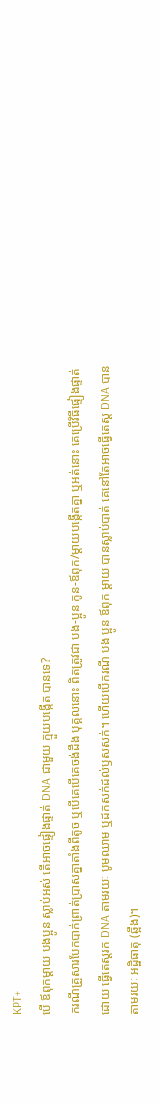KPT+
បើ ឪពុកម្ដាយ បងប្អូន ស្លាប់អស់ តើអាចផ្ទៀងផ្ទាត់ DNA ជាមួយ ក្មួយបង្កើត បានទេ?
ករណីគ្រួសារបែកបាក់ព្រាត់ប្រាសគ្នាតាំងពីតូច ឬបើគេបើគេចង់ដឹង បុគ្គលនោះ ពិតត្រូវជា បង-ប្អូន កូន-ឪពុក/ម្ដាយបង្កើតគ្នា ឬអត់នោះ គេប្រើវិធីផ្ទៀងផ្ទាត់ដោយ ធ្វើតេស្តរក DNA តាមរយៈ បូមឈាម ឬដកសក់ដល់ឫសសក់។ ហើយបើករណី បង ប្អូន ឪពុក ម្ដាយ បានស្លាប់បាត់ គេនៅតែអាចធ្វើតេស្ត DNA បាន តាមរយៈ អដ្ឋិធាតុ (ឆ្អឹង)។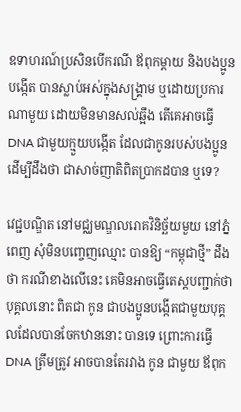ឧទាហរណ៍ប្រសិនបើករណី ឪពុកម្ដាយ និងបងប្អូនបង្កើត បានស្លាប់អស់ក្នុងសង្គ្រាម ឬដោយប្រការណាមួយ ដោយមិនមានសល់ឆ្អឹង តើគេអាចធ្វើ DNA ជាមួយក្មួយបង្កើត ដែលជាកូនរបស់បងប្អូន ដើម្បីដឹងថា ជាសាច់ញាតិពិតប្រាកដបាន ឬទេ?

វេជ្ជបណ្ឌិត នៅមជ្ឈមណ្ឌលរោគវិនិច្ឆ័យមួយ នៅភ្នំពេញ សុំមិនបញ្ចេញឈ្មោះ បានឱ្យ “កម្ពុជាថ្មី” ដឹងថា ករណីខាងលើនេះ គេមិនអាចធ្វើតេស្ដបញ្ជាក់ថា បុគ្គលនោះ ពិតជា កូន ជាបងប្អូនបង្កើតជាមួយបុគ្គលដែលបានចែកឋាននោះ បានទេ ព្រោះការធ្វើ DNA ត្រឹមត្រូវ អាចបានតែរវាង កូន ជាមួយ ឪពុក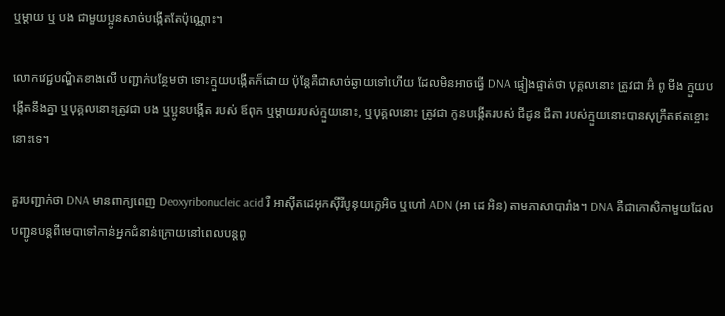ឬម្ដាយ ឬ បង ជាមួយប្អូនសាច់បង្កើតតែប៉ុណ្ណោះ។

លោកវេជ្ជបណ្ឌិតខាងលើ បញ្ជាក់បន្ថែមថា ទោះក្មួយបង្កើតក៏ដោយ ប៉ុន្តែគឺជាសាច់ឆ្ងាយទៅហើយ ដែលមិនអាចធ្វើ DNA ផ្ទៀងផ្ទាត់ថា បុគ្គលនោះ ត្រូវជា អ៊ំ ពូ មីង ក្មួយបង្កើតនឹងគ្នា ឬបុគ្គលនោះត្រូវជា បង ឬប្អូនបង្កើត របស់ ឪពុក ឬម្ដាយរបស់ក្មួយនោះ, ឬបុគ្គលនោះ ត្រូវជា កូនបង្កើតរបស់ ជីដូន ជីតា របស់ក្មួយនោះបានសុក្រឹតឥតខ្ចោះនោះទេ។

គួរបញ្ជាក់ថា DNA មានពាក្យពេញ Deoxyribonucleic acid រឺ អាសុីតដេអុកសុីរីបូនុយក្លេអិច ឬហៅ ADN (អា ដេ អិន) តាមភាសាបារាំង។ DNA គឺជាកោសិកាមួយដែលបញ្ជូនបន្តពីមេបាទៅកាន់អ្នកជំនាន់ក្រោយនៅពេលបន្តពូ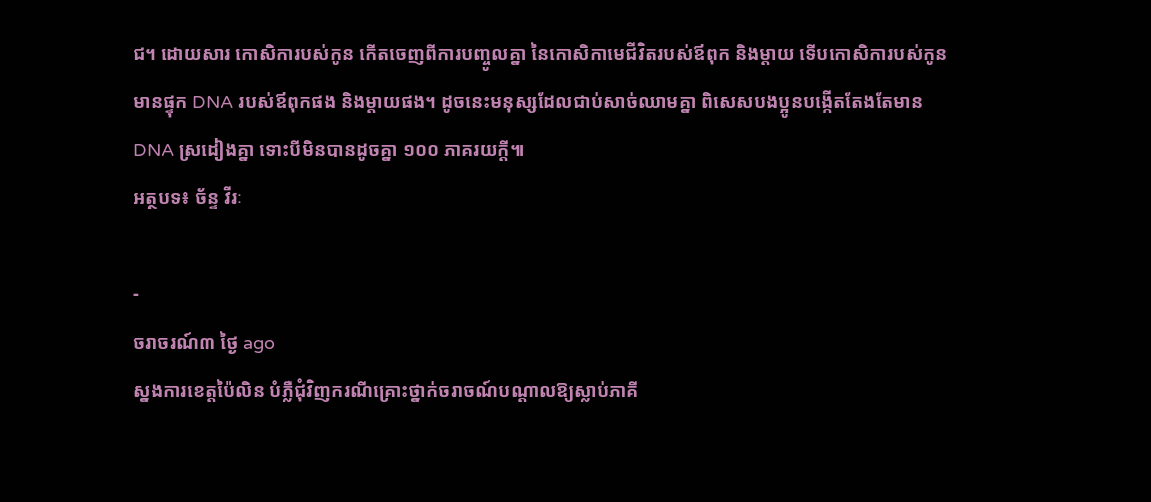ជ។ ដោយសារ កោសិការបស់កូន កើតចេញពីការបញ្ចូលគ្នា នៃកោសិកាមេជីវិតរបស់ឪពុក និងម្តាយ ទើបកោសិការបស់កូនមានផ្ទុក DNA របស់ឪពុកផង និងម្តាយផង។ ដូចនេះមនុស្សដែលជាប់សាច់ឈាមគ្នា ពិសេសបងប្អូនបង្កើតតែងតែមាន DNA ស្រដៀងគ្នា ទោះបីមិនបានដូចគ្នា ១០០ ភាគរយក្ដី៕
អត្ថបទ៖ ច័ន្ទ វីរៈ

-
ចរាចរណ៍៣ ថ្ងៃ ago
ស្នងការខេត្តប៉ៃលិន បំភ្លឺជុំវិញករណីគ្រោះថ្នាក់ចរាចណ៍បណ្តាលឱ្យស្លាប់ភាគី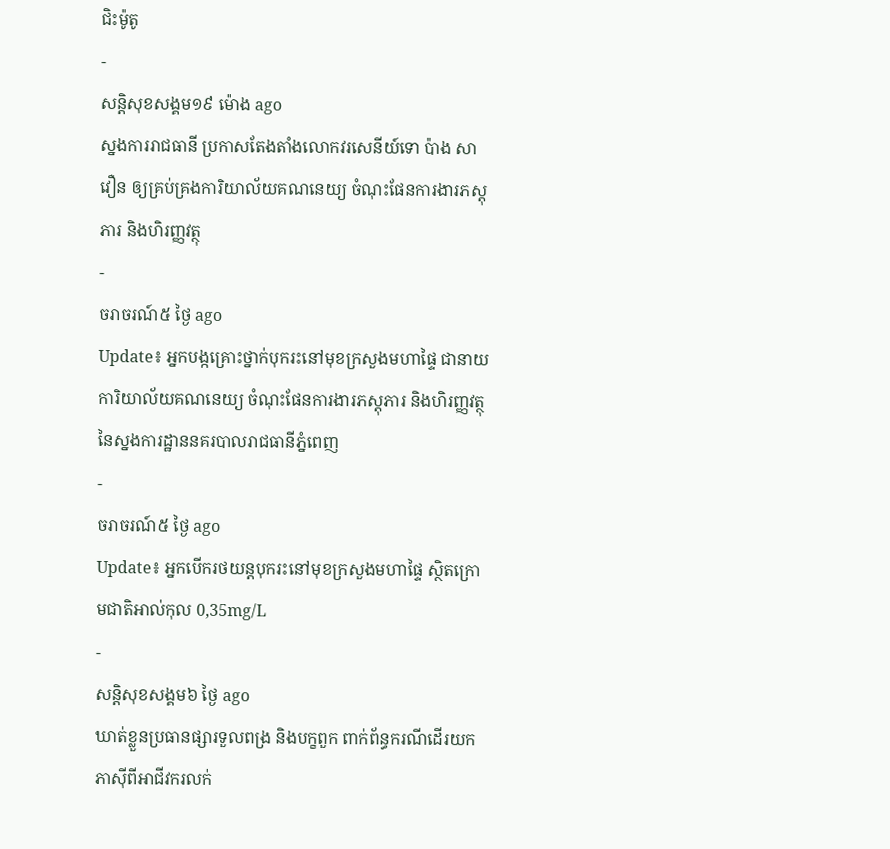ជិះម៉ូតូ
-
សន្តិសុខសង្គម១៩ ម៉ោង ago
ស្នងការរាជធានី ប្រកាសតែងតាំងលោកវរសេនីយ៍ទោ ប៉ាង សាវឿន ឲ្យគ្រប់គ្រងការិយាល័យគណនេយ្យ ចំណុះផែនការងារភស្តុភារ និងហិរញ្ញវត្ថុ
-
ចរាចរណ៍៥ ថ្ងៃ ago
Update៖ អ្នកបង្កគ្រោះថ្នាក់បុករះនៅមុខក្រសួងមហាផ្ទៃ ជានាយការិយាល័យគណនេយ្យ ចំណុះផែនការងារភស្តុភារ និងហិរញ្ញវត្ថុ នៃស្នងការដ្ឋាននគរបាលរាជធានីភ្នំពេញ
-
ចរាចរណ៍៥ ថ្ងៃ ago
Update៖ អ្នកបើករថយន្ដបុករះនៅមុខក្រសួងមហាផ្ទៃ ស្ថិតក្រោមជាតិអាល់កុល 0,35mg/L
-
សន្តិសុខសង្គម៦ ថ្ងៃ ago
ឃាត់ខ្លួនប្រធានផ្សារទួលពង្រ និងបក្ខពួក ពាក់ព័ន្ធករណីដើរយកភាស៊ីពីអាជីវករលក់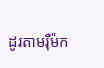ដូរតាមរ៉ឺម៉ក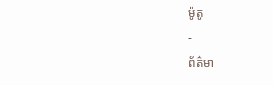ម៉ូតូ
-
ព័ត៌មា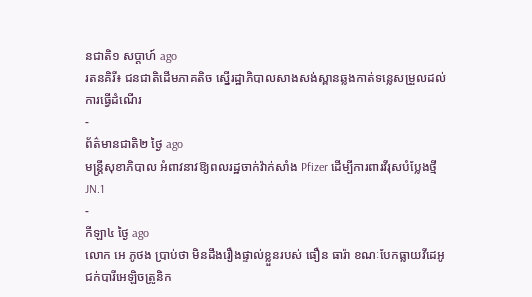នជាតិ១ សប្តាហ៍ ago
រតនគិរី៖ ជនជាតិដើមភាគតិច ស្នើរដ្ឋាភិបាលសាងសង់ស្ពានឆ្លងកាត់ទន្លេសម្រួលដល់ការធ្វើដំណើរ
-
ព័ត៌មានជាតិ២ ថ្ងៃ ago
មន្ត្រីសុខាភិបាល អំពាវនាវឱ្យពលរដ្ឋចាក់វ៉ាក់សាំង Pfizer ដើម្បីការពារវីរុសបំប្លែងថ្មី JN.1
-
កីឡា៤ ថ្ងៃ ago
លោក អេ ភូថង ប្រាប់ថា មិនដឹងរឿងផ្ទាល់ខ្លួនរបស់ ធឿន ធារ៉ា ខណៈបែកធ្លាយវីដេអូជក់បារីអេឡិចត្រូនិក